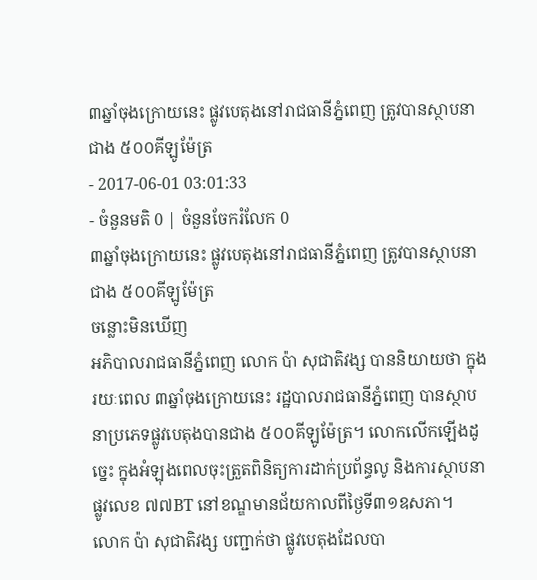៣ឆ្នាំចុងក្រោយនេះ ផ្លូវបេតុងនៅរាជធានីភ្នំពេញ ត្រូវបានស្ថាបនាជាង ៥០០គីឡូម៉ែត្រ
- 2017-06-01 03:01:33
- ចំនួនមតិ 0 | ចំនួនចែករំលែក 0
៣ឆ្នាំចុងក្រោយនេះ ផ្លូវបេតុងនៅរាជធានីភ្នំពេញ ត្រូវបានស្ថាបនាជាង ៥០០គីឡូម៉ែត្រ
ចន្លោះមិនឃើញ
អភិបាលរាជធានីភ្នំពេញ លោក ប៉ា សុជាតិវង្ស បាននិយាយថា ក្នុងរយៈពេល ៣ឆ្នាំចុងក្រោយនេះ រដ្ឋបាលរាជធានីភ្នំពេញ បានស្ថាបនាប្រភេទផ្លូវបេតុងបានជាង ៥០០គីឡូម៉ែត្រ។ លោកលើកឡើងដូច្នេះ ក្នុងអំឡុងពេលចុះត្រួតពិនិត្យការដាក់ប្រព័ន្ធលូ និងការស្ថាបនាផ្លូវលេខ ៧៧BT នៅខណ្ឌមានជ័យកាលពីថ្ងៃទី៣១ឧសភា។
លោក ប៉ា សុជាតិវង្ស បញ្ជាក់ថា ផ្លូវបេតុងដែលបា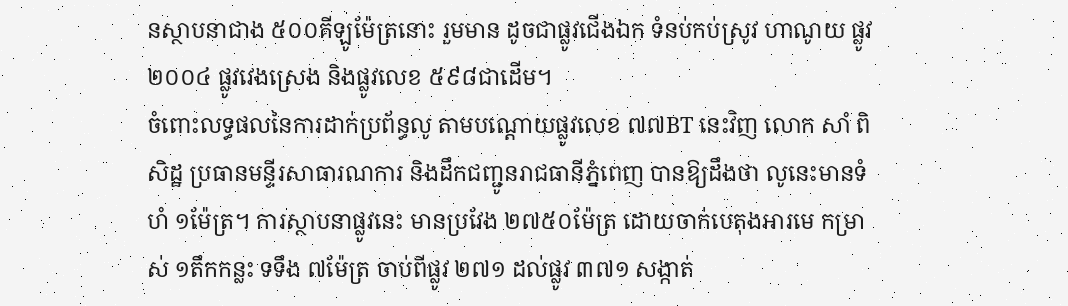នស្ថាបនាជាង ៥០០គីឡូម៉ែត្រនោះ រួមមាន ដូចជាផ្លូវជើងឯក ទំនប់កប់ស្រូវ ហាណូយ ផ្លូវ២០០៤ ផ្លូវវេងស្រេង និងផ្លូវលេខ ៥៩៨ជាដើម។
ចំពោះលទ្ធផលនៃការដាក់ប្រព័ន្ធលូ តាមបណ្តោយផ្លូវលេខ ៧៧BT នេះវិញ លោក សាំ ពិសិដ្ឋ ប្រធានមន្ទីរសាធារណការ និងដឹកជញ្ជូនរាជធានីភ្នំពេញ បានឱ្យដឹងថា លូនេះមានទំហំ ១ម៉ែត្រ។ ការស្ថាបនាផ្លូវនេះ មានប្រវែង ២៧៥០ម៉ែត្រ ដោយចាក់បេតុងអារមេ កម្រាស់ ១តឹកកន្លះ ទទឹង ៧ម៉ែត្រ ចាប់ពីផ្លូវ ២៧១ ដល់ផ្លូវ ៣៧១ សង្កាត់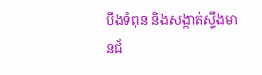បឹងទំពុន និងសង្កាត់ស្ទឹងមានជ័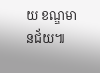យ ខណ្ឌមានជ័យ៕